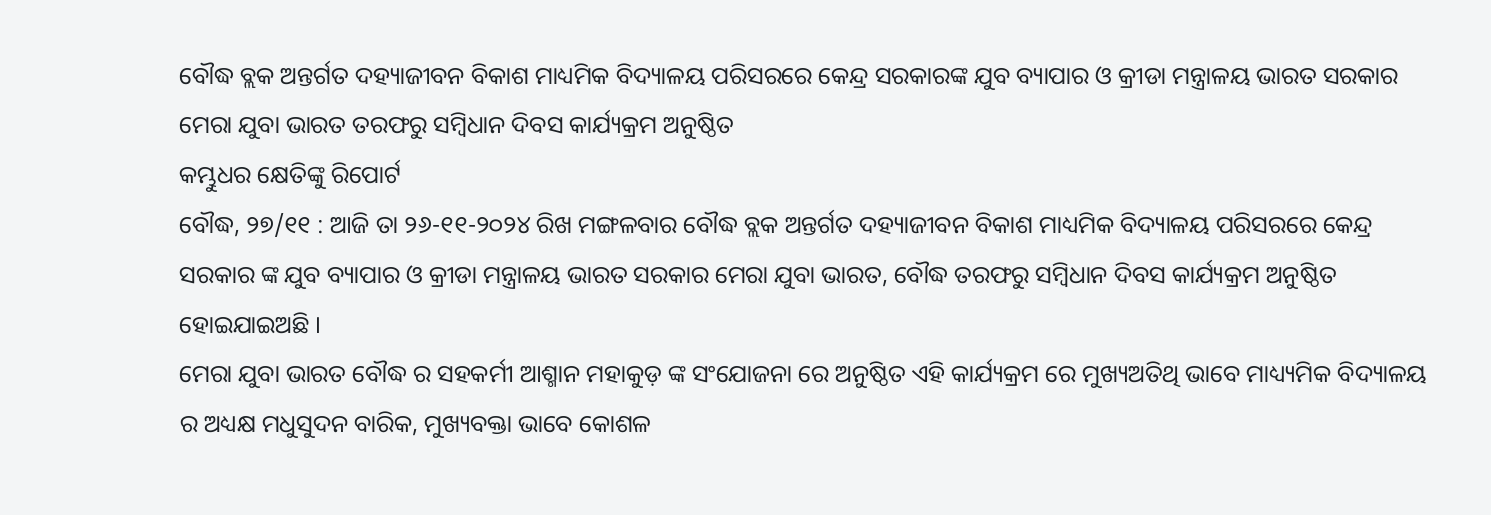ବୌଦ୍ଧ ବ୍ଲକ ଅନ୍ତର୍ଗତ ଦହ୍ୟାଜୀବନ ବିକାଶ ମାଧ୍ୟମିକ ବିଦ୍ୟାଳୟ ପରିସରରେ କେନ୍ଦ୍ର ସରକାରଙ୍କ ଯୁବ ବ୍ୟାପାର ଓ କ୍ରୀଡା ମନ୍ତ୍ରାଳୟ ଭାରତ ସରକାର ମେରା ଯୁବା ଭାରତ ତରଫରୁ ସମ୍ବିଧାନ ଦିବସ କାର୍ଯ୍ୟକ୍ରମ ଅନୁଷ୍ଠିତ
କମ୍ଭୁଧର କ୍ଷେତିଙ୍କୁ ରିପୋର୍ଟ
ବୌଦ୍ଧ, ୨୭/୧୧ : ଆଜି ତା ୨୬-୧୧-୨୦୨୪ ରିଖ ମଙ୍ଗଳବାର ବୌଦ୍ଧ ବ୍ଲକ ଅନ୍ତର୍ଗତ ଦହ୍ୟାଜୀବନ ବିକାଶ ମାଧ୍ୟମିକ ବିଦ୍ୟାଳୟ ପରିସରରେ କେନ୍ଦ୍ର ସରକାର ଙ୍କ ଯୁବ ବ୍ୟାପାର ଓ କ୍ରୀଡା ମନ୍ତ୍ରାଳୟ ଭାରତ ସରକାର ମେରା ଯୁବା ଭାରତ, ବୌଦ୍ଧ ତରଫରୁ ସମ୍ବିଧାନ ଦିବସ କାର୍ଯ୍ୟକ୍ରମ ଅନୁଷ୍ଠିତ ହୋଇଯାଇଅଛି ।
ମେରା ଯୁବା ଭାରତ ବୌଦ୍ଧ ର ସହକର୍ମୀ ଆଶ୍ମାନ ମହାକୁଡ଼ ଙ୍କ ସଂଯୋଜନା ରେ ଅନୁଷ୍ଠିତ ଏହି କାର୍ଯ୍ୟକ୍ରମ ରେ ମୁଖ୍ୟଅତିଥି ଭାବେ ମାଧ୍ୟ୍ୟମିକ ବିଦ୍ୟାଳୟ ର ଅଧ୍ୟକ୍ଷ ମଧୁସୁଦନ ବାରିକ, ମୁଖ୍ୟବକ୍ତା ଭାବେ କୋଶଳ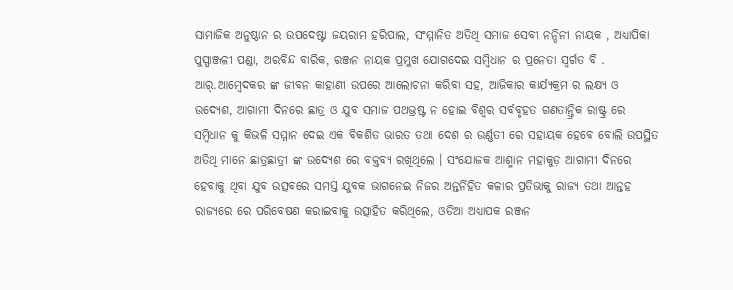ସାମାଜିକ ଅନୁଷ୍ଠାନ ର ଉପଦେଷ୍ଟା ଜୟରାମ ହରିପାଲ, ସଂମ୍ମାନିତ ଅତିଥି ସମାଜ ସେବୀ ନନ୍ଦିନୀ ନାୟକ , ଅଧ୍ୟାପିକା ପୁସ୍ପାଞ୍ଜଳୀ ପଣ୍ଡା, ଅରବିନ୍ଦ ବାରିକ, ରଞ୍ଜନ ନାୟକ ପ୍ରମୁଖ ଯୋଗଦେଇ ସମ୍ବିଧାନ ର ପ୍ରନେତା ସ୍ବର୍ଗତ ବି . ଆର୍.ଆମ୍ବେଦକର ଙ୍କ ଜୀବନ କାହାଣୀ ଉପରେ ଆଲୋଚନା କରିବା ସହ, ଆଜିକାର କାର୍ଯ୍ୟକ୍ରମ ର ଲକ୍ଷ୍ୟ ଓ ଉଦ୍ୟେଶ, ଆଗାମୀ ଦିନରେ ଛାତ୍ର ଓ ଯୁବ ସମାଜ ପଥଭ୍ରଷ୍ଟ ନ ହୋଇ ବିଶ୍ଵର ସର୍ବବୃହତ ଗଣତାନ୍ତ୍ରିକ ରାଷ୍ଟ୍ର ରେ ସମ୍ବିଧାନ କୁ କିଭଳି ସମ୍ମାନ ଦେଇ ଏକ ବିକଶିତ ଭାରତ ତଥା ଦେଶ ର ଉର୍ଣ୍ଣତୀ ରେ ସହାୟକ ହେବେ ବୋଲି ଉପସ୍ଥିତ ଅତିଥି ମାନେ ଛାତ୍ରଛାତ୍ରୀ ଙ୍କ ଉଦ୍ୟେଶ ରେ ବକ୍ତବ୍ୟ ରଖିଥିଲେ । ସଂଯୋଜକ ଆଶ୍ମାନ ମହାକୁଡ଼ ଆଗାମୀ ଦିନରେ ହେବାକୁ ଥିବା ଯୁବ ଉତ୍ସବରେ ସମସ୍ତ ଯୁବକ ଭାଗନେଇ ନିଜର ଅନ୍ତର୍ନିହିତ କଳାର ପ୍ରତିଭାକୁ ରାଜ୍ୟ ତଥା ଆନ୍ତହ ରାଜ୍ୟରେ ରେ ପରିବେଷଣ କରାଇବାକୁ ଉତ୍ସାହିତ କରିଥିଲେ, ଓଡିଆ ଅଧ୍ୟାପକ ରଞ୍ଜନ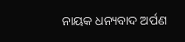ନାୟକ ଧନ୍ୟବାଦ ଅର୍ପଣ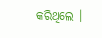କରିଥିଲେ ।